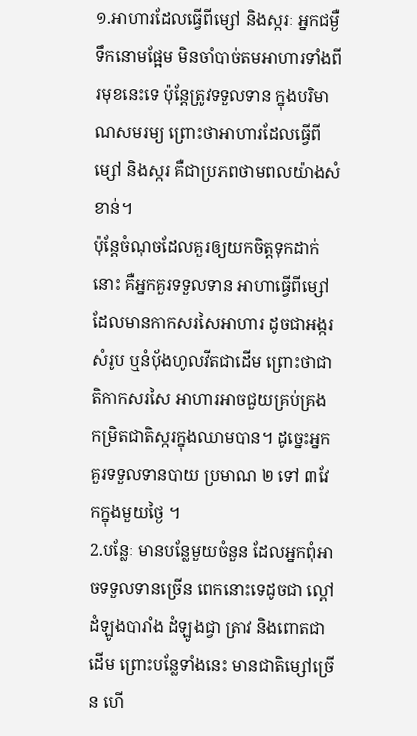១.អាហារដែលធ្វើពីម្សៅ និងស្ករៈ អ្នកជម្ងឺទឹកនោមផ្អែម មិនចាំបាច់តមអាហារទាំងពីរមុខនេះទេ ប៉ុន្តែត្រូវទទួលទាន ក្នុងបរិមាណសមរម្យ ព្រោះថាអាហារដែលធ្វើពីម្សៅ និងស្ករ គឺជាប្រភពថាមពលយ៉ាងសំខាន់។
ប៉ុន្តែចំណុចដែលគួរឲ្យយកចិត្តទុកដាក់នោះ គឺអ្នកគួរទទួលទាន អាហាធ្វើពីម្សៅ ដែលមានកាកសរសៃអាហារ ដូចជាអង្ករសំរូប ឬនំបុ័ងហូលវីតជាដើម ព្រោះថាជាតិកាកសរសៃ អាហារអាចជួយគ្រប់គ្រង កម្រិតជាតិស្ករក្នុងឈាមបាន។ ដូច្នេះអ្នកគួរទទួលទានបាយ ប្រមាណ ២ ទៅ ៣វែកក្នុងមួយថ្ងៃ ។
2.បន្លែៈ មានបន្លែមួយចំនួន ដែលអ្នកពុំអាចទទួលទានច្រើន ពេកនោះទេដូចជា ល្ពៅ ដំឡូងបារាំង ដំឡូងជ្វា ត្រាវ និងពោតជាដើម ព្រោះបន្លែទាំងនេះ មានជាតិម្សៅច្រើន ហើ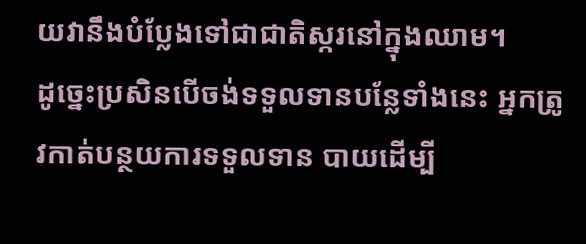យវានឹងបំប្លែងទៅជាជាតិស្ករនៅក្នុងឈាម។
ដូច្នេះប្រសិនបើចង់ទទួលទានបន្លែទាំងនេះ អ្នកត្រូវកាត់បន្ថយការទទួលទាន បាយដើម្បី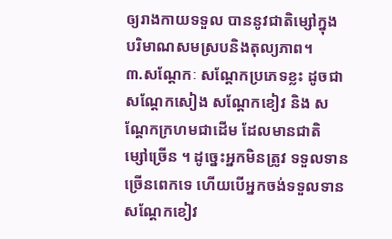ឲ្យរាងកាយទទួល បាននូវជាតិម្សៅក្នុង បរិមាណសមស្របនិងតុល្យភាព។
៣.សណ្តែកៈ សណ្តែកប្រភេទខ្លះ ដូចជាសណ្តែកសៀង សណ្តែកខៀវ និង សណ្តែកក្រហមជាដើម ដែលមានជាតិ ម្សៅច្រើន ។ ដូច្នេះអ្នកមិនត្រូវ ទទួលទានច្រើនពេកទេ ហើយបើអ្នកចង់ទទួលទាន សណ្តែកខៀវ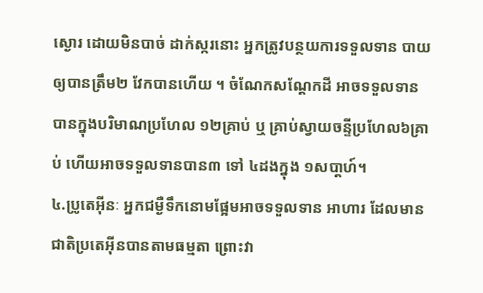ស្ងោរ ដោយមិនបាច់ ដាក់ស្ករនោះ អ្នកត្រូវបន្ថយការទទួលទាន បាយឲ្យបានត្រឹម២ វែកបានហើយ ។ ចំណែកសណ្តែកដី អាចទទួលទាន បានក្នុងបរិមាណប្រហែល ១២គ្រាប់ ឬ គ្រាប់ស្វាយចន្ទីប្រហែល៦គ្រាប់ ហើយអាចទទួលទានបាន៣ ទៅ ៤ដងក្នុង ១សបា្តហ៍។
៤.ប្រូតេអ៊ីនៈ អ្នកជម្ងឺទឹកនោមផ្អែមអាចទទួលទាន អាហារ ដែលមានជាតិប្រតេអ៊ីនបានតាមធម្មតា ព្រោះវា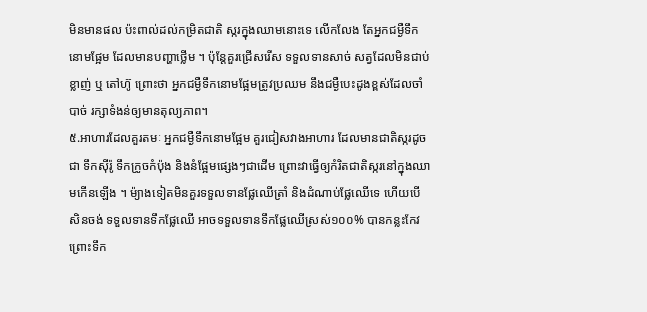មិនមានផល ប៉ះពាល់ដល់កម្រិតជាតិ ស្ករក្នុងឈាមនោះទេ លើកលែង តែអ្នកជម្ងឺទឹកនោមផ្អែម ដែលមានបញ្ហាថ្លើម ។ ប៉ុន្តែគួរជ្រើសរើស ទទួលទានសាច់ សត្វដែលមិនជាប់ខ្លាញ់ ឬ តៅហ៊ូ ព្រោះថា អ្នកជម្ងឺទឹកនោមផ្អែមត្រូវប្រឈម នឹងជម្ងឺបេះដូងខ្ពស់ដែលចាំបាច់ រក្សាទំងន់ឲ្យមានតុល្យភាព។
៥.អាហារដែលគួរតមៈ អ្នកជម្ងឺទឹកនោមផ្អែម គួរជៀសវាងអាហារ ដែលមានជាតិស្ករដូចជា ទឹកស៊ីរ៉ូ ទឹកក្រូចកំប៉ុង និងនំផ្អែមផ្សេងៗជាដើម ព្រោះវាធ្វើឲ្យកំរិតជាតិស្ករនៅក្នុងឈាមកើនឡើង ។ ម៉្យាងទៀតមិនគួរទទួលទានផ្លែឈើត្រាំ និងដំណាប់ផ្លែឈើទេ ហើយបើសិនចង់ ទទួលទានទឹកផ្លែឈើ អាចទទួលទានទឹកផ្លែឈើស្រស់១០០% បានកន្លះកែវ ព្រោះទឹក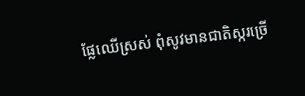ផ្លែឈើស្រស់ ពុំសូវមានជាតិស្ករច្រើ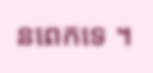នពេកទេ ។